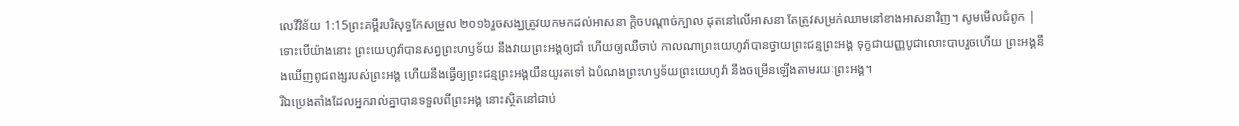លេវីវិន័យ 1:15ព្រះគម្ពីរបរិសុទ្ធកែសម្រួល ២០១៦រួចសង្ឃត្រូវយកមកដល់អាសនា ក្តិចបណ្ដាច់ក្បាល ដុតនៅលើអាសនា តែត្រូវសម្រក់ឈាមនៅខាងអាសនាវិញ។ សូមមើលជំពូក |
ទោះបើយ៉ាងនោះ ព្រះយេហូវ៉ាបានសព្វព្រះហឫទ័យ នឹងវាយព្រះអង្គឲ្យជាំ ហើយឲ្យឈឺចាប់ កាលណាព្រះយេហូវ៉ាបានថ្វាយព្រះជន្មព្រះអង្គ ទុក្ខជាយញ្ញបូជាលោះបាបរួចហើយ ព្រះអង្គនឹងឃើញពូជពង្សរបស់ព្រះអង្គ ហើយនឹងធ្វើឲ្យព្រះជន្មព្រះអង្គយឺនយូរតទៅ ឯបំណងព្រះហឫទ័យព្រះយេហូវ៉ា នឹងចម្រើនឡើងតាមរយៈព្រះអង្គ។
រីឯប្រេងតាំងដែលអ្នករាល់គ្នាបានទទួលពីព្រះអង្គ នោះស្ថិតនៅជាប់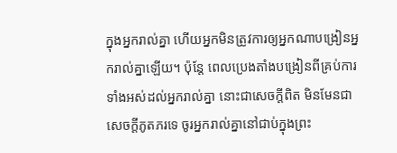ក្នុងអ្នករាល់គ្នា ហើយអ្នកមិនត្រូវការឲ្យអ្នកណាបង្រៀនអ្នករាល់គ្នាឡើយ។ ប៉ុន្តែ ពេលប្រេងតាំងបង្រៀនពីគ្រប់ការទាំងអស់ដល់អ្នករាល់គ្នា នោះជាសេចក្ដីពិត មិនមែនជាសេចក្ដីភូតភរទេ ចូរអ្នករាល់គ្នានៅជាប់ក្នុងព្រះ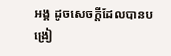អង្គ ដូចសេចក្ដីដែលបានបង្រៀ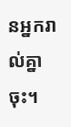នអ្នករាល់គ្នាចុះ។